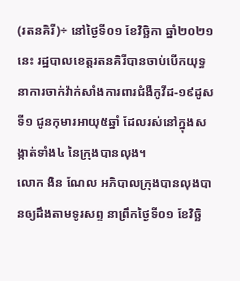(រតនគិរី)÷ នៅថ្ងៃទី០១ ខែវិច្ឆិកា ឆ្នាំ២០២១នេះ រដ្ឋបាលខេត្តរតនគិរីបានចាប់បើកយុទ្ធនាការចាក់វ៉ាក់សាំងការពារជំងឺកូវីដ-១៩ដូសទី១ ជូនកុមារអាយុ៥ឆ្នាំ ដែលរស់នៅក្នុងសង្កាត់ទាំង៤ នៃក្រុងបានលុង។
លោក ងិន ណែល អភិបាលក្រុងបានលុងបានឲ្យដឹងតាមទូរសព្ទ នាព្រឹកថ្ងៃទី០១ ខែវិច្ឆិ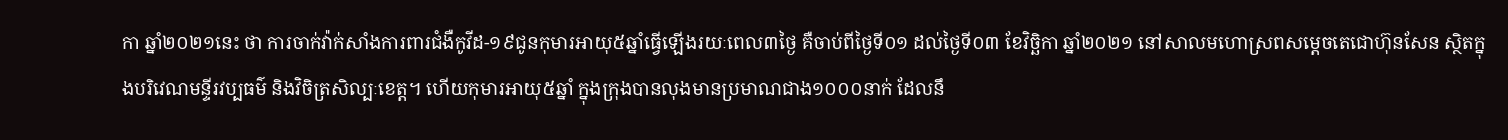កា ឆ្នាំ២០២១នេះ ថា ការចាក់វ៉ាក់សាំងការពារជំងឺកូវីដ-១៩ជូនកុមារអាយុ៥ឆ្នាំធ្វើឡើងរយៈពេល៣ថ្ងៃ គឺចាប់ពីថ្ងៃទី០១ ដល់ថ្ងៃទី០៣ ខែវិច្ឆិកា ឆ្នាំ២០២១ នៅសាលមហោស្រពសម្តេចតេជោហ៊ុនសែន ស្ថិតក្នុងបរិវេណមន្ទីរវប្បធម៌ និងវិចិត្រសិល្បៈខេត្ត។ ហើយកុមារអាយុ៥ឆ្នាំ ក្នុងក្រុងបានលុងមានប្រមាណជាង១០០០នាក់ ដែលនឹ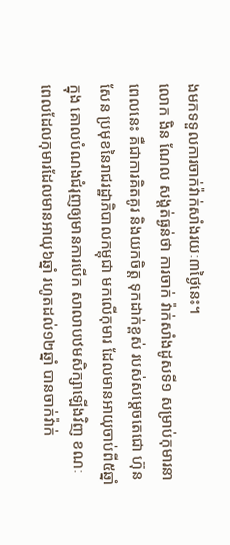ងមកទទួលការចាក់វ៉ាក់សាំងរយៈ៣ថ្ងៃនេះ។
លោក ងិន ណែល សង្តត់ធ្ងន់ថា ការចាក់ វ៉ាក់សាំងដូសទី១ សម្រាប់កុមារនាពេលនេះ គឺជាការគិតគូរ និងយកចិត្ត ទុកដាក់ខ្ពស់ របស់សម្តេចតេជោ ហ៊ុន សែន ប្រមុខនៃរាជរដ្ឋាភិបាលកម្ពុជា មកលើកុមារ ដែលមានអាយុចាប់ពី៥ឆ្នាំ ក្នុង គោលបំណងជំរុញឲ្យមានការបើក សាលាបឋមសិក្សាឡើងវិញ ខណៈពេលដែលកុមារដែលមានអាយុ៦ឆ្នាំ រហូតដល់១២ឆ្នាំ បានចាក់វ៉ាក់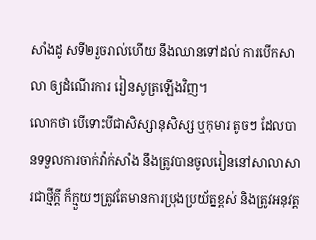សាំងដូ សទី២រួចរាល់ហើយ នឹងឈានទៅដល់ ការបើកសាលា ឲ្យដំណើរការ រៀនសូត្រឡើងវិញ។
លោកថា បើទោះបីជាសិស្សានុសិស្ស ឬកុមារ តូចៗ ដែលបានទទួលការចាក់វ៉ាក់សាំង នឹងត្រូវបានចូលរៀននៅសាលាសារជាថ្មីក្តី ក៏ក្មួយៗត្រូវតែមានការប្រុងប្រយ័ត្នខ្ពស់ និងត្រូវអនុវត្ត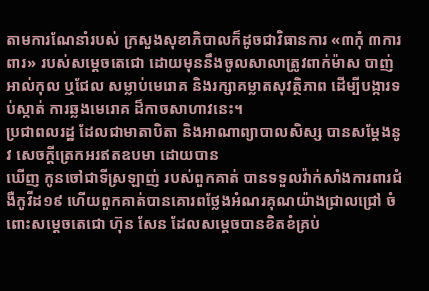តាមការណែនាំរបស់ ក្រសួងសុខាភិបាលក៏ដូចជាវិធានការ «៣កុំ ៣ការពារ» របស់សម្ដេចតេជោ ដោយមុននឹងចូលសាលាត្រូវពាក់ម៉ាស បាញ់អាល់កុល ឬជែល សម្លាប់មេរោគ និងរក្សាគម្លាតសុវត្ថិភាព ដើម្បីបង្ការទប់ស្កាត់ ការឆ្លងមេរោគ ដ៏កាចសាហាវនេះ។
ប្រជាពលរដ្ឋ ដែលជាមាតាបិតា និងអាណាព្យាបាលសិស្ស បានសម្តែងនូវ សេចក្តីត្រេកអរឥតឧបមា ដោយបាន
ឃើញ កូនចៅជាទីស្រឡាញ់ របស់ពួកគាត់ បានទទួលវ៉ាក់សាំងការពារជំងឺកូវីដ១៩ ហើយពួកគាត់បានគោរពថ្លែងអំណរគុណយ៉ាងជ្រាលជ្រៅ ចំពោះសម្តេចតេជោ ហ៊ុន សែន ដែលសម្តេចបានខិតខំគ្រប់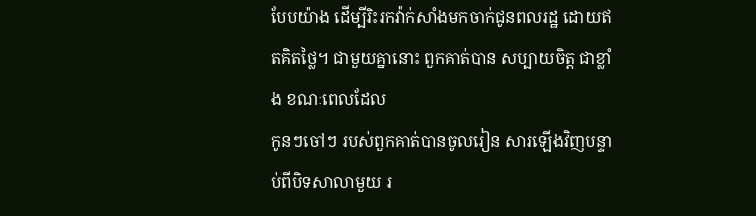បែបយ៉ាង ដើម្បីរិះរកវ៉ាក់សាំងមកចាក់ជូនពលរដ្ឋ ដោយឥតគិតថ្លៃ។ ជាមួយគ្នានោះ ពួកគាត់បាន សប្បាយចិត្ត ជាខ្លាំង ខណៈពេលដែល
កូនៗចៅៗ របស់ពួកគាត់បានចូលរៀន សារឡើងវិញបន្ទាប់ពីបិទសាលាមួយ រ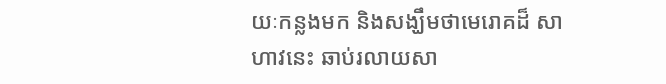យៈកន្លងមក និងសង្ឃឹមថាមេរោគដ៏ សាហាវនេះ ឆាប់រលាយសា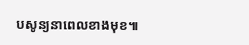បសូន្យនាពេលខាងមុខ៕